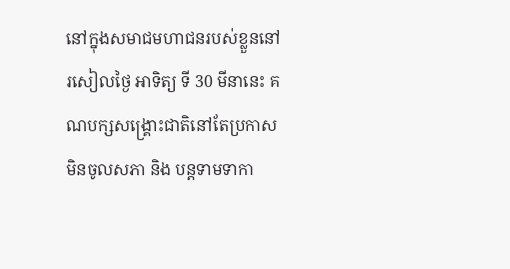នៅក្នុងសមាជមហាជនរបស់ខ្លួននៅរសៀលថ្ងៃ អាទិត្យ ទី 30 មីនានេះ គណបក្សសង្គ្រោះជាតិនៅតែប្រកាសមិនចូលសភា និង បន្តទាមទាកា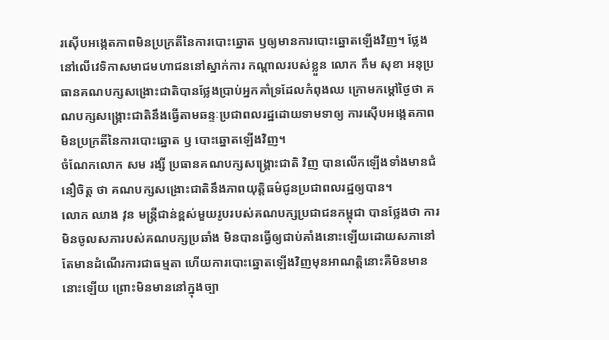រស៊ើបអង្កេតភាពមិនប្រក្រតីនៃការបោះឆ្នោត ឫឲ្យមានការបោះឆ្នោតឡើងវិញ។ ថ្លែងនៅលើវេទិកាសមាជមហាជននៅស្នាក់ការ កណ្តាលរបស់ខ្លួន លោក កឹម សុខា អនុប្រធានគណបក្សសង្រោះជាតិបានថ្លែងប្រាប់អ្នកគាំទ្រដែលកំពុងឈ ក្រោមកម្តៅថ្ងៃថា គណបក្សសង្គ្រោះជាតិនឹងធ្វើតាមឆន្ទៈប្រជាពលរដ្ឋដោយទាមទាឲ្យ ការស៊ើបអង្កេតភាពមិនប្រក្រតីនៃការបោះឆ្នោត ឫ បោះឆ្នោតឡើងវិញ។
ចំណែកលោក សម រង្សី ប្រធានគណបក្សសង្គ្រោះជាតិ វិញ បានលើកឡើងទាំងមានជំនឿចិត្ត ថា គណបក្សសង្រោះជាតិនឹងភាពយុត្តិធម៌ជូនប្រជាពលរដ្ឋឲ្យបាន។
លោក ឈាង វុន មន្ត្រីជាន់ខ្ពស់មួយរូបរបស់គណបក្សប្រជាជនកម្ពុជា បានថ្លែងថា ការមិនចូលសភារបស់គណបក្សប្រឆាំង មិនបានធ្វើឲ្យជាប់គាំងនោះឡើយដោយសភានៅតែមានដំណើរការជាធម្មតា ហើយការបោះឆ្នោតឡើងវិញមុនអាណត្តិនោះគឺមិនមាននោះឡើយ ព្រោះមិនមាននៅក្នុងច្បា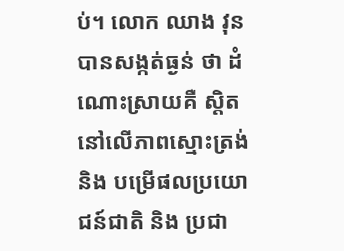ប់។ លោក ឈាង វុន បានសង្កត់ធ្ងន់ ថា ដំណោះស្រាយគឺ ស្តិតនៅលើភាពស្មោះត្រង់ និង បម្រើផលប្រយោជន៍ជាតិ និង ប្រជា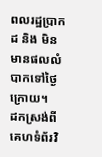ពលរដ្ឋប្រាកដ និង មិនមានផលលំបាកទៅថ្ងៃក្រោយ។
ដកស្រង់ពីគេហទំព័រវិ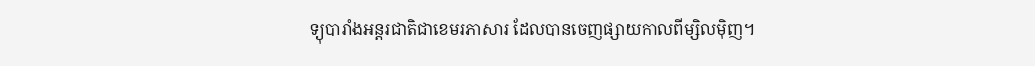ទ្យុបារាំងអន្តរជាតិជាខេមរភាសារ ដែលបានចេញផ្សាយកាលពីម្សិលម៉ិញ។